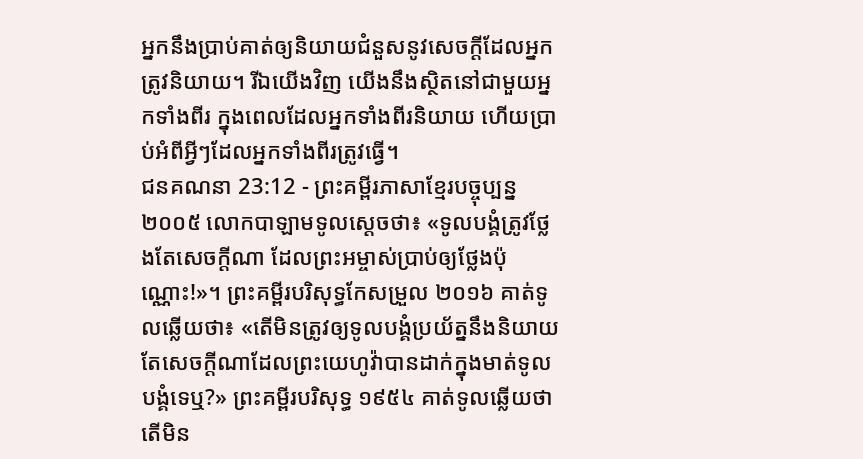អ្នកនឹងប្រាប់គាត់ឲ្យនិយាយជំនួសនូវសេចក្ដីដែលអ្នកត្រូវនិយាយ។ រីឯយើងវិញ យើងនឹងស្ថិតនៅជាមួយអ្នកទាំងពីរ ក្នុងពេលដែលអ្នកទាំងពីរនិយាយ ហើយប្រាប់អំពីអ្វីៗដែលអ្នកទាំងពីរត្រូវធ្វើ។
ជនគណនា 23:12 - ព្រះគម្ពីរភាសាខ្មែរបច្ចុប្បន្ន ២០០៥ លោកបាឡាមទូលស្ដេចថា៖ «ទូលបង្គំត្រូវថ្លែងតែសេចក្ដីណា ដែលព្រះអម្ចាស់ប្រាប់ឲ្យថ្លែងប៉ុណ្ណោះ!»។ ព្រះគម្ពីរបរិសុទ្ធកែសម្រួល ២០១៦ គាត់ទូលឆ្លើយថា៖ «តើមិនត្រូវឲ្យទូលបង្គំប្រយ័ត្ននឹងនិយាយតែសេចក្ដីណាដែលព្រះយេហូវ៉ាបានដាក់ក្នុងមាត់ទូលបង្គំទេឬ?» ព្រះគម្ពីរបរិសុទ្ធ ១៩៥៤ គាត់ទូលឆ្លើយថា តើមិន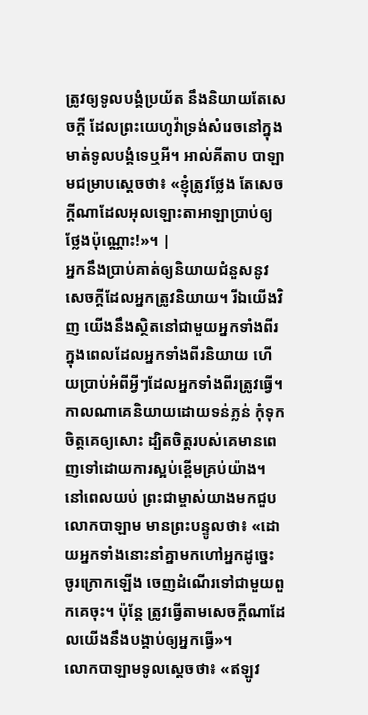ត្រូវឲ្យទូលបង្គំប្រយ័ត នឹងនិយាយតែសេចក្ដី ដែលព្រះយេហូវ៉ាទ្រង់សំរេចនៅក្នុងមាត់ទូលបង្គំទេឬអី។ អាល់គីតាប បាឡាមជម្រាបស្តេចថា៖ «ខ្ញុំត្រូវថ្លែង តែសេចក្តីណាដែលអុលឡោះតាអាឡាប្រាប់ឲ្យថ្លែងប៉ុណ្ណោះ!»។ |
អ្នកនឹងប្រាប់គាត់ឲ្យនិយាយជំនួសនូវសេចក្ដីដែលអ្នកត្រូវនិយាយ។ រីឯយើងវិញ យើងនឹងស្ថិតនៅជាមួយអ្នកទាំងពីរ ក្នុងពេលដែលអ្នកទាំងពីរនិយាយ ហើយប្រាប់អំពីអ្វីៗដែលអ្នកទាំងពីរត្រូវធ្វើ។
កាលណាគេនិយាយដោយទន់ភ្លន់ កុំទុកចិត្តគេឲ្យសោះ ដ្បិតចិត្តរបស់គេមានពេញទៅដោយការស្អប់ខ្ពើមគ្រប់យ៉ាង។
នៅពេលយប់ ព្រះជាម្ចាស់យាងមកជួបលោកបាឡាម មានព្រះបន្ទូលថា៖ «ដោយអ្នកទាំងនោះនាំគ្នាមកហៅអ្នកដូច្នេះ ចូរក្រោកឡើង ចេញដំណើរទៅជាមួយពួកគេចុះ។ ប៉ុន្តែ ត្រូវធ្វើតាមសេចក្ដីណាដែលយើងនឹងបង្គាប់ឲ្យអ្នកធ្វើ»។
លោកបាឡាមទូលស្ដេចថា៖ «ឥឡូវ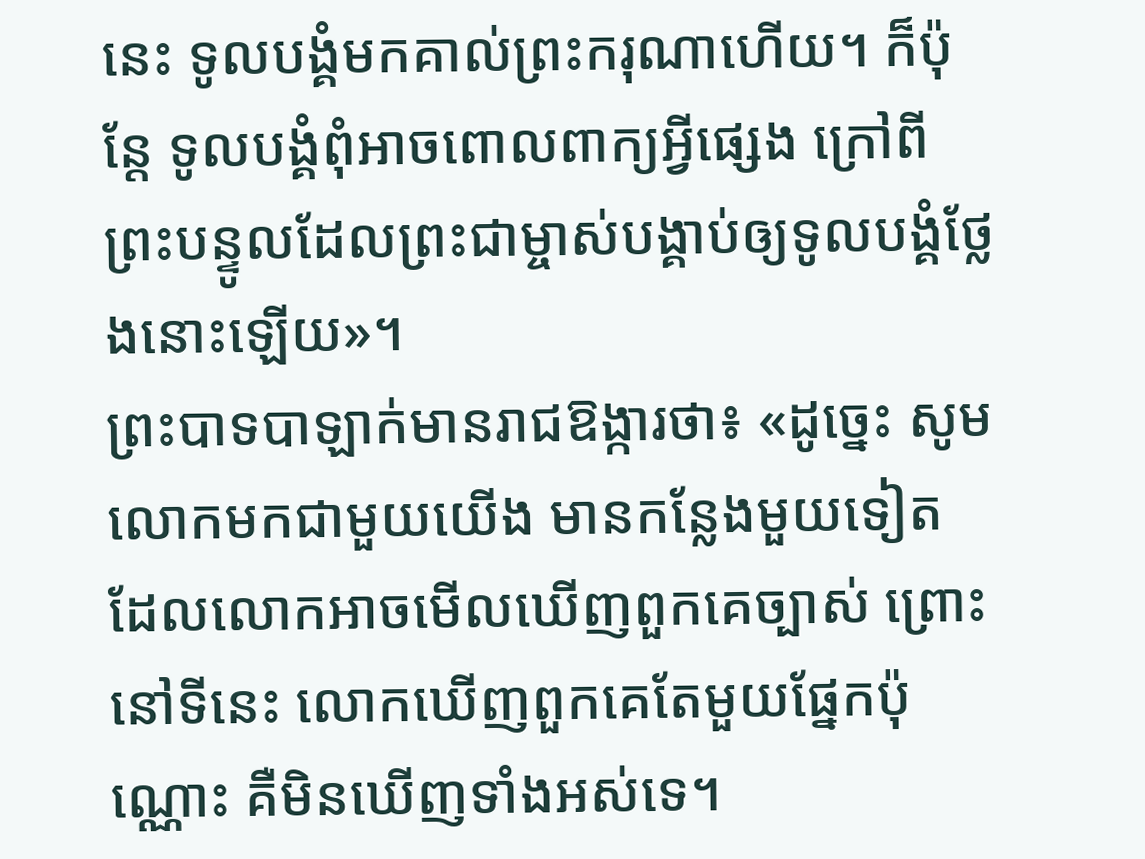នេះ ទូលបង្គំមកគាល់ព្រះករុណាហើយ។ ក៏ប៉ុន្តែ ទូលបង្គំពុំអាចពោលពាក្យអ្វីផ្សេង ក្រៅពីព្រះបន្ទូលដែលព្រះជាម្ចាស់បង្គាប់ឲ្យទូលបង្គំថ្លែងនោះឡើយ»។
ព្រះបាទបាឡាក់មានរាជឱង្ការថា៖ «ដូច្នេះ សូមលោកមកជាមួយយើង មានកន្លែងមួយទៀត ដែលលោកអាចមើលឃើញពួកគេច្បាស់ ព្រោះនៅទីនេះ លោកឃើញពួកគេតែមួយផ្នែកប៉ុណ្ណោះ គឺមិនឃើញទាំងអស់ទេ។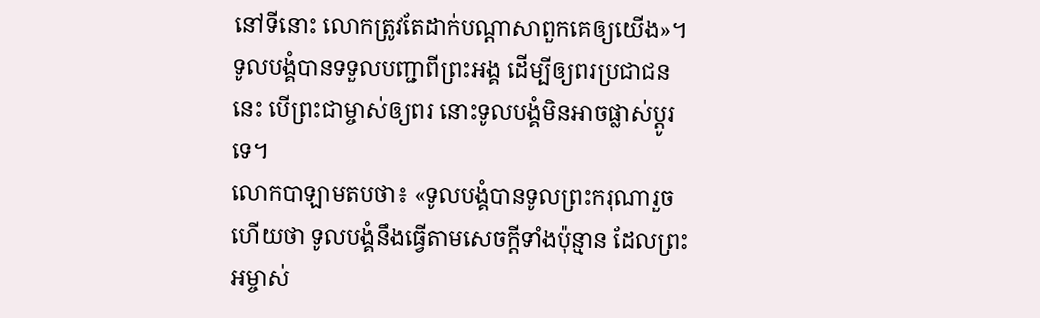នៅទីនោះ លោកត្រូវតែដាក់បណ្ដាសាពួកគេឲ្យយើង»។
ទូលបង្គំបានទទួលបញ្ជាពីព្រះអង្គ ដើម្បីឲ្យពរប្រជាជននេះ បើព្រះជាម្ចាស់ឲ្យពរ នោះទូលបង្គំមិនអាចផ្លាស់ប្ដូរទេ។
លោកបាឡាមតបថា៖ «ទូលបង្គំបានទូលព្រះករុណារួចហើយថា ទូលបង្គំនឹងធ្វើតាមសេចក្ដីទាំងប៉ុន្មាន ដែលព្រះអម្ចាស់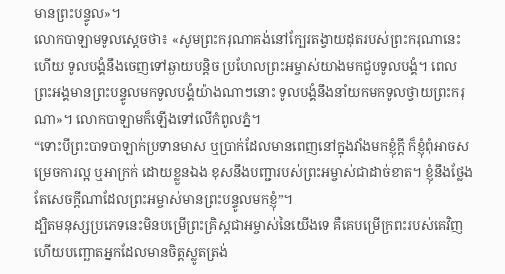មានព្រះបន្ទូល»។
លោកបាឡាមទូលស្ដេចថា៖ «សូមព្រះករុណាគង់នៅក្បែរតង្វាយដុតរបស់ព្រះករុណានេះហើយ ទូលបង្គំនឹងចេញទៅឆ្ងាយបន្តិច ប្រហែលព្រះអម្ចាស់យាងមកជួបទូលបង្គំ។ ពេលព្រះអង្គមានព្រះបន្ទូលមកទូលបង្គំយ៉ាងណាៗនោះ ទូលបង្គំនឹងនាំយកមកទូលថ្វាយព្រះករុណា»។ លោកបាឡាមក៏ឡើងទៅលើកំពូលភ្នំ។
“ទោះបីព្រះបាទបាឡាក់ប្រទានមាស ឬប្រាក់ដែលមានពេញនៅក្នុងវាំងមកខ្ញុំក្ដី ក៏ខ្ញុំពុំអាចសម្រេចការល្អ ឬអាក្រក់ ដោយខ្លួនឯង ខុសនឹងបញ្ជារបស់ព្រះអម្ចាស់ជាដាច់ខាត។ ខ្ញុំនឹងថ្លែងតែសេចក្ដីណាដែលព្រះអម្ចាស់មានព្រះបន្ទូលមកខ្ញុំ”។
ដ្បិតមនុស្សប្រភេទនេះមិនបម្រើព្រះគ្រិស្តជាអម្ចាស់នៃយើងទេ គឺគេបម្រើក្រពះរបស់គេវិញ ហើយបញ្ឆោតអ្នកដែលមានចិត្តស្លូតត្រង់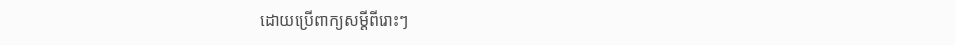ដោយប្រើពាក្យសម្ដីពីរោះៗ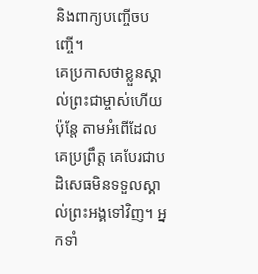និងពាក្យបញ្ចើចបញ្ចើ។
គេប្រកាសថាខ្លួនស្គាល់ព្រះជាម្ចាស់ហើយ ប៉ុន្តែ តាមអំពើដែលគេប្រព្រឹត្ត គេបែរជាបដិសេធមិនទទួលស្គាល់ព្រះអង្គទៅវិញ។ អ្នកទាំ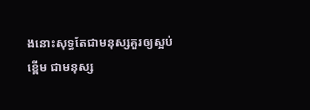ងនោះសុទ្ធតែជាមនុស្សគួរឲ្យស្អប់ខ្ពើម ជាមនុស្ស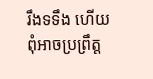រឹងទទឹង ហើយពុំអាចប្រព្រឹត្ត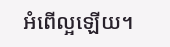អំពើល្អឡើយ។